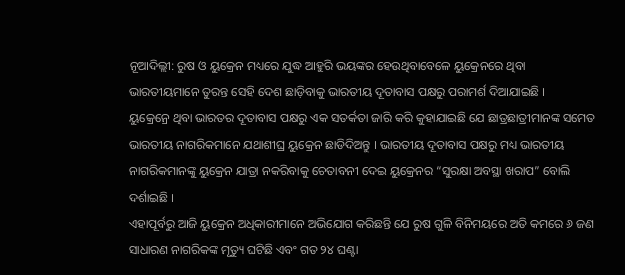ନୂଆଦିଲ୍ଲୀ: ରୁଷ ଓ ୟୁକ୍ରେନ ମଧ୍ୟରେ ଯୁଦ୍ଧ ଆହୁରି ଭୟଙ୍କର ହେଉଥିବାବେଳେ ୟୁକ୍ରେନରେ ଥିବା ଭାରତୀୟମାନେ ତୁରନ୍ତ ସେହି ଦେଶ ଛାଡ଼ିବାକୁ ଭାରତୀୟ ଦୂତାବାସ ପକ୍ଷରୁ ପରାମର୍ଶ ଦିଆଯାଇଛି ।
ୟୁକ୍ରେନ୍ରେ ଥିବା ଭାରତର ଦୂତାବାସ ପକ୍ଷରୁ ଏକ ସତର୍କତା ଜାରି କରି କୁହାଯାଇଛି ଯେ ଛାତ୍ରଛାତ୍ରୀମାନଙ୍କ ସମେତ ଭାରତୀୟ ନାଗରିକମାନେ ଯଥାଶୀଘ୍ର ୟୁକ୍ରେନ ଛାଡିଦିଅନ୍ତୁ । ଭାରତୀୟ ଦୂତାବାସ ପକ୍ଷରୁ ମଧ୍ୟ ଭାରତୀୟ ନାଗରିକମାନଙ୍କୁ ୟୁକ୍ରେନ ଯାତ୍ରା ନକରିବାକୁ ଚେତାବନୀ ଦେଇ ୟୁକ୍ରେନର “ସୁରକ୍ଷା ଅବସ୍ଥା ଖରାପ” ବୋଲି ଦର୍ଶାଇଛି ।
ଏହାପୂର୍ବରୁ ଆଜି ୟୁକ୍ରେନ ଅଧିକାରୀମାନେ ଅଭିଯୋଗ କରିଛନ୍ତି ଯେ ରୁଷ ଗୁଳି ବିନିମୟରେ ଅତି କମରେ ୬ ଜଣ ସାଧାରଣ ନାଗରିକଙ୍କ ମୃତ୍ୟୁ ଘଟିଛି ଏବଂ ଗତ ୨୪ ଘଣ୍ଟା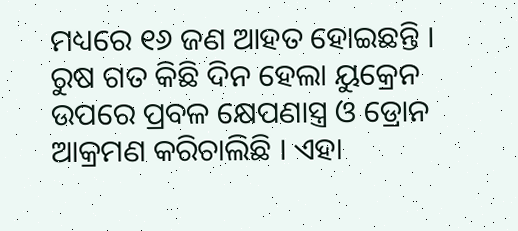ମଧ୍ୟରେ ୧୬ ଜଣ ଆହତ ହୋଇଛନ୍ତି । ରୁଷ ଗତ କିଛି ଦିନ ହେଲା ୟୁକ୍ରେନ ଉପରେ ପ୍ରବଳ କ୍ଷେପଣାସ୍ତ୍ର ଓ ଡ୍ରୋନ ଆକ୍ରମଣ କରିଚାଲିଛି । ଏହା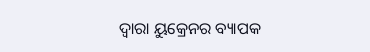ଦ୍ବାରା ୟୁକ୍ରେନର ବ୍ୟାପକ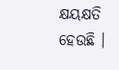କ୍ଷୟକ୍ଷତି ହେଉଛି ।